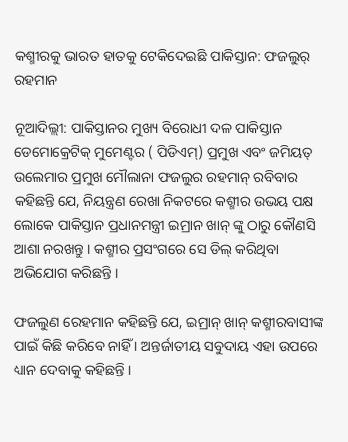କଶ୍ମୀରକୁ ଭାରତ ହାତକୁ ଟେକିଦେଇଛି ପାକିସ୍ତାନ: ଫଜଲୁର୍ ରହମାନ

ନୂଆଦିଲ୍ଲୀ: ପାକିସ୍ତାନର ମୁଖ୍ୟ ବିରୋଧୀ ଦଳ ପାକିସ୍ତାନ ଡେମୋକ୍ରେଟିକ୍ ମୁମେଣ୍ଟର ( ପିଡିଏମ୍) ପ୍ରମୁଖ ଏବଂ ଜମିୟତ୍ ଉଲେମାର ପ୍ରମୁଖ ମୌଲାନା ଫଜଲୁର ରହମାନ୍ ରବିବାର କହିଛନ୍ତି ଯେ, ନିୟନ୍ତ୍ରଣ ରେଖା ନିକଟରେ କଶ୍ମୀର ଉଭୟ ପକ୍ଷ ଲୋକେ ପାକିସ୍ତାନ ପ୍ରଧାନମନ୍ତ୍ରୀ ଇମ୍ରାନ ଖାନ୍ ଙ୍କୁ ଠାରୁ କୌଣସି ଆଶା ନରଖନ୍ତୁ । କଶ୍ମୀର ପ୍ରସଂଗରେ ସେ ଡିଲ୍ କରିଥିବା ଅଭିଯୋଗ କରିଛନ୍ତି ।

ଫଜଲୁଣ ରେହମାନ କହିଛନ୍ତି ଯେ, ଇମ୍ରାନ୍ ଖାନ୍ କଶ୍ମୀରବାସୀଙ୍କ ପାଇଁ କିଛି କରିବେ ନାହିଁ । ଅନ୍ତର୍ଜାତୀୟ ସବୁଦାୟ ଏହା ଉପରେ ଧ୍ୟାନ ଦେବାକୁ କହିଛନ୍ତି ।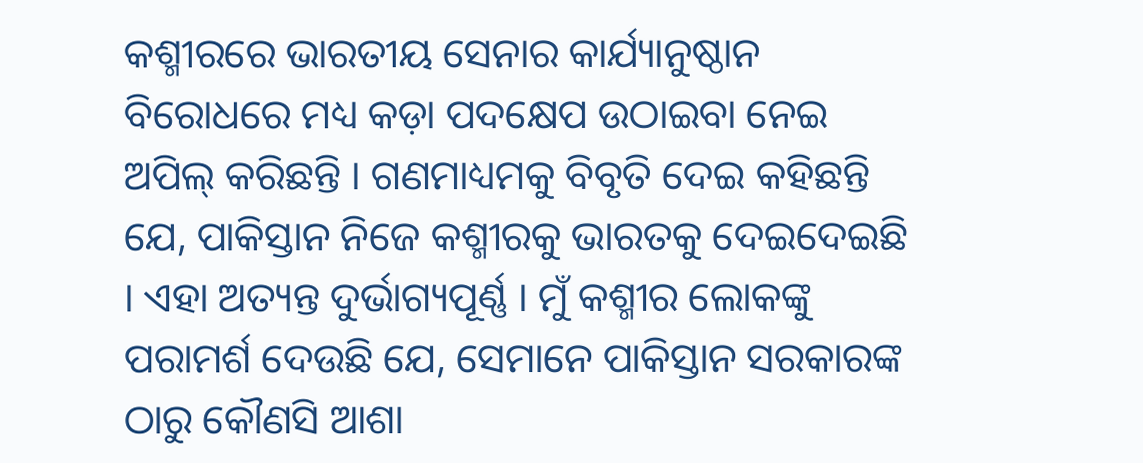କଶ୍ମୀରରେ ଭାରତୀୟ ସେନାର କାର୍ଯ୍ୟାନୁଷ୍ଠାନ ବିରୋଧରେ ମଧ୍ୟ କଡ଼ା ପଦକ୍ଷେପ ଉଠାଇବା ନେଇ ଅପିଲ୍ କରିଛନ୍ତି । ଗଣମାଧ୍ୟମକୁ ବିବୃତି ଦେଇ କହିଛନ୍ତି ଯେ, ପାକିସ୍ତାନ ନିଜେ କଶ୍ମୀରକୁ ଭାରତକୁ ଦେଇଦେଇଛି । ଏହା ଅତ୍ୟନ୍ତ ଦୁର୍ଭାଗ୍ୟପୂର୍ଣ୍ଣ । ମୁଁ କଶ୍ମୀର ଲୋକଙ୍କୁ ପରାମର୍ଶ ଦେଉଛି ଯେ, ସେମାନେ ପାକିସ୍ତାନ ସରକାରଙ୍କ ଠାରୁ କୌଣସି ଆଶା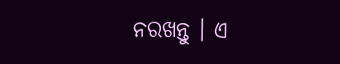ନରଖନ୍ତୁ । ଏ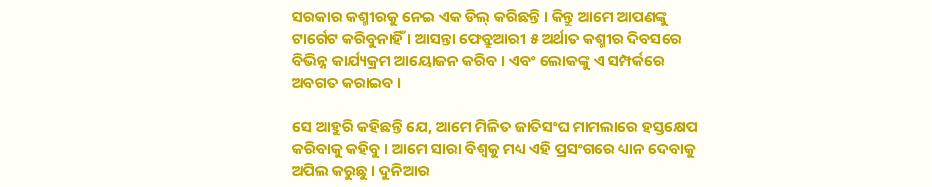ସରକାର କଶ୍ମୀରକୁ ନେଇ ଏକ ଡିଲ୍ କରିଛନ୍ତି । କିନ୍ତୁ ଆମେ ଆପଣଙ୍କୁ ଟାର୍ଗେଟ କରିବୁନାହିଁ । ଆସନ୍ତା ଫେବ୍ରୁଆରୀ ୫ ଅର୍ଥାତ କଶ୍ମୀର ଦିବସରେ ବିଭିନ୍ନ କାର୍ଯ୍ୟକ୍ରମ ଆୟୋଜନ କରିବ । ଏବଂ ଲୋକଙ୍କୁ ଏ ସମ୍ପର୍କରେ ଅବଗତ କରାଇବ ।

ସେ ଆହୁରି କହିଛନ୍ତି ଯେ, ଆମେ ମିଳିତ ଜାତିସଂଘ ମାମଲାରେ ହସ୍ତକ୍ଷେପ କରିବାକୁ କହିବୁ । ଆମେ ସାରା ବିଶ୍ୱକୁ ମଧ୍ୟ ଏହି ପ୍ରସଂଗରେ ଧ୍ୟାନ ଦେବାକୁ ଅପିଲ କରୁଛୁ । ଦୁନିଆର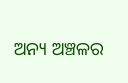ଅନ୍ୟ ଅଞ୍ଚଳର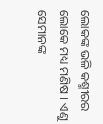ଲୋକଙ୍କ ଭଳି କଶ୍ମୀରର ଲୋକେ ମଧ୍ୟ ମଣିଷ । ଏଣୁ ସେମାନଙ୍କ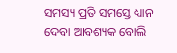ସମସ୍ୟ ପ୍ରତି ସମସ୍ତେ ଧ୍ୟାନ ଦେବା ଆବଶ୍ୟକ ବୋଲି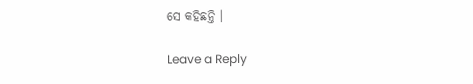ସେ କହିଛନ୍ତି ।

Leave a Reply